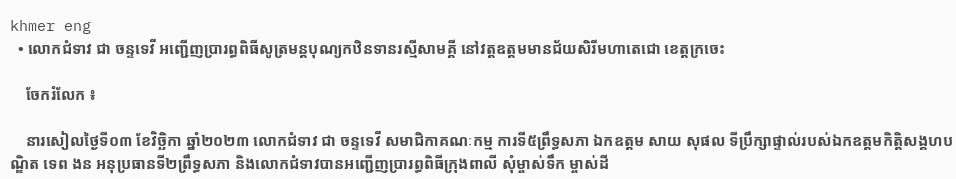khmer eng
  • លោកជំទាវ ជា ចន្ទទេវី អញ្ជើញប្រារព្ធពិធីសូត្រមន្តបុណ្យកឋិនទានរស្មីសាមគ្គី នៅវត្តឧត្តមមានជ័យសិរីមហាតេជោ ខេត្តក្រចេះ

    ចែករំលែក ៖

    នារសៀលថ្ងៃទី០៣ ខែវិច្ឆិកា ឆ្នាំ២០២៣ លោកជំទាវ ជា ចន្ទទេវី សមាជិកាគណៈកម្ម ការទី៥ព្រឹទ្ធសភា ឯកឧត្តម សាយ សុផល ទីប្រឹក្សាផ្ទាល់របស់ឯកឧត្តមកិត្តិសង្គហបណ្ឌិត ទេព ងន អនុប្រធានទី២ព្រឹទ្ធសភា និងលោកជំទាវបានអញ្ជើញប្រារព្ធពិធីក្រុងពាលី សុំម្ចាស់ទឹក ម្ចាស់ដី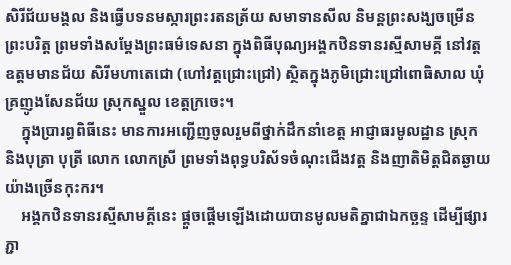សិរីជ័យមង្គល និងធ្វើបទនមស្ការព្រះរតនត្រ័យ សមាទានសីល និមន្តព្រះសង្ឃចម្រើនព្រះបរិត្ត ព្រមទាំងសម្ដែងព្រះធម៌ទេសនា ក្នុងពិធីបុណ្យអង្គកឋិនទានរស្មីសាមគ្គី នៅវត្តឧត្តមមានជ័យ សិរីមហាតេជោ (ហៅវត្តជ្រោះជ្រៅ) ស្ថិតក្នុងភូមិជ្រោះជ្រៅពោធិសាល ឃុំគ្រញូងសែនជ័យ ស្រុកស្នួល ខេត្តក្រចេះ។
    ក្នុងប្រារព្ធពិធីនេះ មានការអញ្ជើញចូលរួមពីថ្នាក់ដឹកនាំខេត្ត អាជ្ញាធរមូលដ្ឋាន ស្រុក និងបុត្រា បុត្រី លោក លោកស្រី ព្រមទាំងពុទ្ធបរិស័ទចំណុះជើងវត្ត និងញាតិមិត្តជិតឆ្ងាយយ៉ាងច្រើនកុះករ។
    អង្គកឋិនទានរស្មីសាមគ្គីនេះ ផ្តួចផ្តើមឡើងដោយបានមូលមតិគ្នាជាឯកច្ឆន្ទ ដើម្បីផ្សារភ្ជា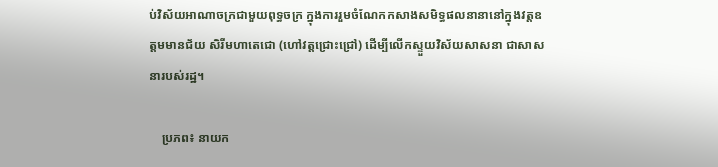ប់វិស័យអាណាចក្រជាមួយពុទ្ធចក្រ ក្នុងការរួមចំណែកកសាងសមិទ្ធផលនានានៅក្នុងវត្តឧត្តមមានជ័យ សិរីមហាតេជោ (ហៅវត្តជ្រោះជ្រៅ) ដើម្បីលើកស្ទួយវិស័យសាសនា ជាសាសនារបស់រដ្ឋ។

    ប្រភព៖ នាយក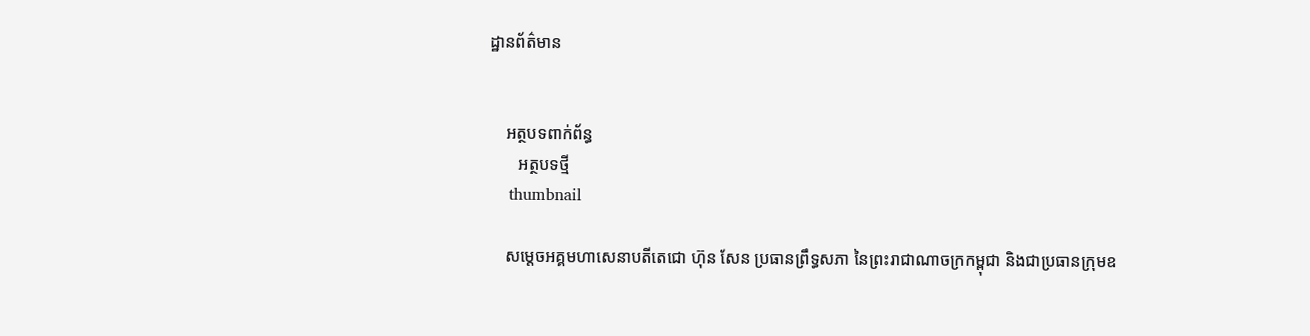ដ្ឋានព័ត៌មាន


    អត្ថបទពាក់ព័ន្ធ
       អត្ថបទថ្មី
    thumbnail

    សម្តេចអគ្គមហាសេនាបតីតេជោ ហ៊ុន សែន ប្រធានព្រឹទ្ធសភា នៃព្រះរាជាណាចក្រកម្ពុជា និងជាប្រធានក្រុមឧ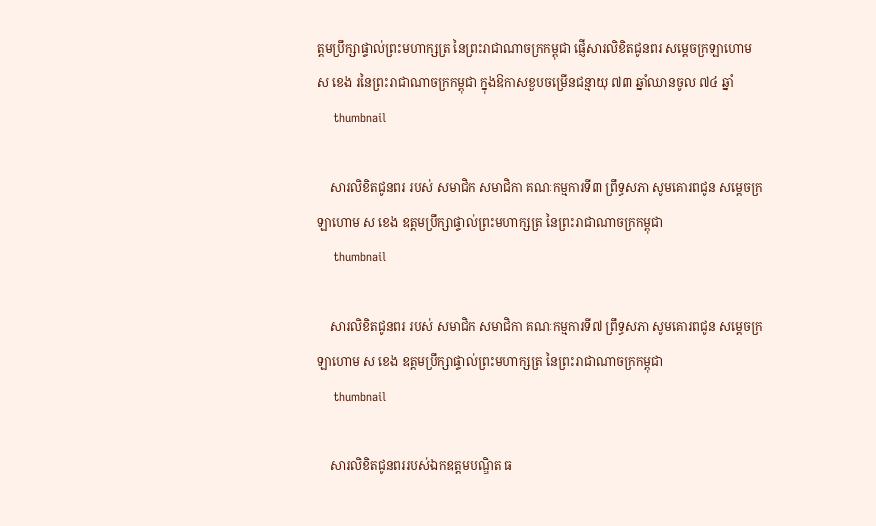ត្តមប្រឹក្សាផ្ទាល់ព្រះមហាក្សត្រ នៃព្រះរាជាណាចក្រកម្ពុជា ផ្ញើសារលិខិតជូនពរ សម្តេចក្រឡាហោម ស ខេង រនៃព្រះរាជាណាចក្រកម្ពុជា ក្នុងឱកាសខួបចម្រើនជន្មាយុ ៧៣ ឆ្នាំឈានចូល ៧៤ ឆ្នាំ
    thumbnail

    សារលិខិតជូនពរ របស់ សមាជិក សមាជិកា គណៈកម្មការទី៣ ព្រឹទ្ធសភា សូមគោរពជូន សម្តេចក្រឡាហោម ស ខេង ឧត្តមប្រឹក្សាផ្ទាល់ព្រះមហាក្សត្រ នៃព្រះរាជាណាចក្រកម្ពុជា
    thumbnail

    សារលិខិតជូនពរ របស់ សមាជិក សមាជិកា គណៈកម្មការទី៧ ព្រឹទ្ធសភា សូមគោរពជូន សម្តេចក្រឡាហោម ស ខេង ឧត្តមប្រឹក្សាផ្ទាល់ព្រះមហាក្សត្រ នៃព្រះរាជាណាចក្រកម្ពុជា
    thumbnail

    សារលិខិតជូនពររបស់ឯកឧត្តមបណ្ឌិត ធ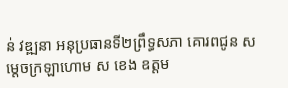ន់ វឌ្ឍនា អនុប្រធានទី២ព្រឹទ្ធសភា គោរពជូន សម្តេចក្រឡាហោម ស ខេង ឧត្តម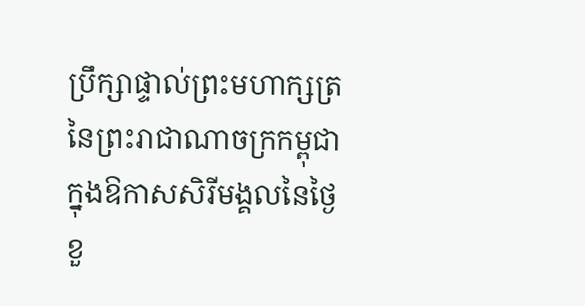ប្រឹក្សាផ្ទាល់ព្រះមហាក្សត្រ នៃព្រះរាជាណាចក្រកម្ពុជា ក្នុងឱកាសសិរីមង្គលនៃថ្ងៃខួ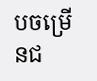បចម្រើនជ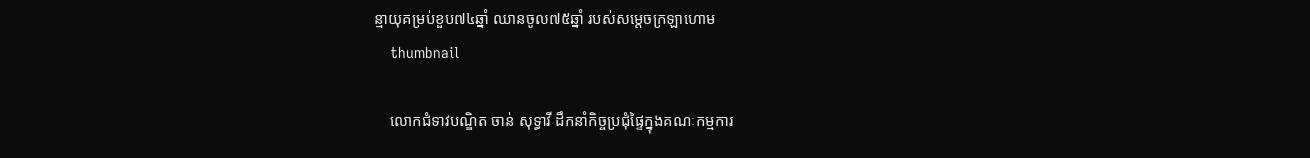ន្មាយុគម្រប់ខួប៧៤ឆ្នាំ ឈានចូល៧៥ឆ្នាំ របស់សម្តេចក្រឡាហោម
    thumbnail

    លោកជំទាវបណ្ឌិត ចាន់ សុទ្ធាវី ដឹកនាំកិច្ចប្រជុំផ្ទៃក្នុងគណៈកម្មការ